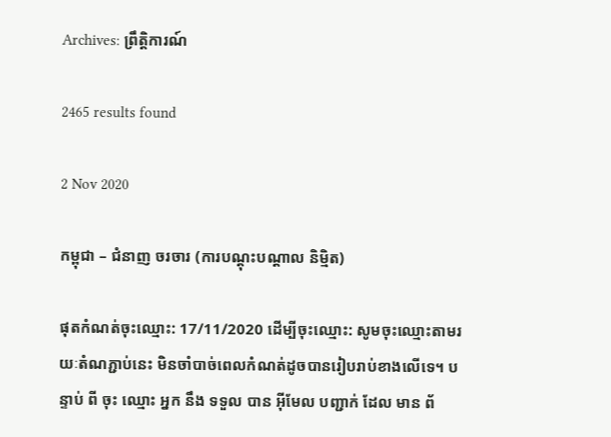Archives: ព្រឹត្តិការណ៍

2465 results found

2 Nov 2020

កម្ពុជា – ជំនាញ ចរចារ (ការបណ្តុះបណ្តាល និម្មិត)

ផុតកំណត់ចុះឈ្មោះ: 17/11/2020 ដើម្បីចុះឈ្មោះ: សូមចុះឈ្មោះតាមរយៈតំណភ្ជាប់នេះ មិនចាំបាច់ពេលកំណត់ដូចបានរៀបរាប់ខាងលើទេ។ បន្ទាប់ ពី ចុះ ឈ្មោះ អ្នក នឹង ទទួល បាន អ៊ីមែល បញ្ជាក់ ដែល មាន ព័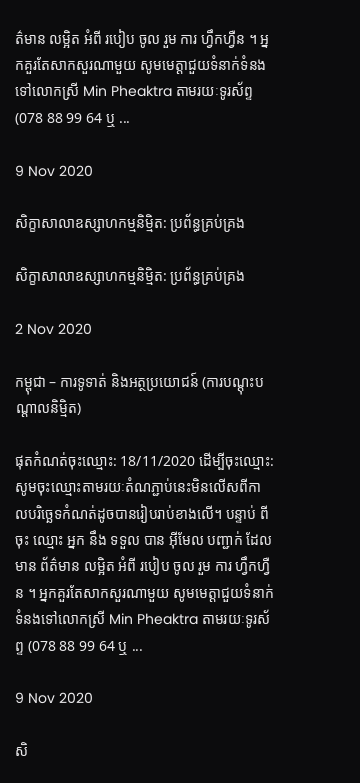ត៌មាន លម្អិត អំពី របៀប ចូល រួម ការ ហ្វឹកហ្វឺន ។ អ្នកគួរតែសាកសួរណាមួយ សូមមេត្តាជួយទំនាក់ទំនងទៅលោកស្រី Min Pheaktra តាមរយៈទូរស័ព្ទ (078 88 99 64 ឬ ...

9 Nov 2020

សិក្ខាសាលាឧស្សាហកម្មនិម្មិត: ប្រព័ន្ធគ្រប់គ្រង

សិក្ខាសាលាឧស្សាហកម្មនិម្មិត: ប្រព័ន្ធគ្រប់គ្រង

2 Nov 2020

កម្ពុជា – ការទូទាត់ និងអត្ថប្រយោជន៍ (ការបណ្តុះបណ្តាលនិម្មិត)

ផុតកំណត់ចុះឈ្មោះ: 18/11/2020 ដើម្បីចុះឈ្មោះ: សូមចុះឈ្មោះតាមរយៈតំណភ្ជាប់នេះមិនលើសពីកាលបរិច្ឆេទកំណត់ដូចបានរៀបរាប់ខាងលើ។ បន្ទាប់ ពី ចុះ ឈ្មោះ អ្នក នឹង ទទួល បាន អ៊ីមែល បញ្ជាក់ ដែល មាន ព័ត៌មាន លម្អិត អំពី របៀប ចូល រួម ការ ហ្វឹកហ្វឺន ។ អ្នកគួរតែសាកសួរណាមួយ សូមមេត្តាជួយទំនាក់ទំនងទៅលោកស្រី Min Pheaktra តាមរយៈទូរស័ព្ទ (078 88 99 64 ឬ ...

9 Nov 2020

សិ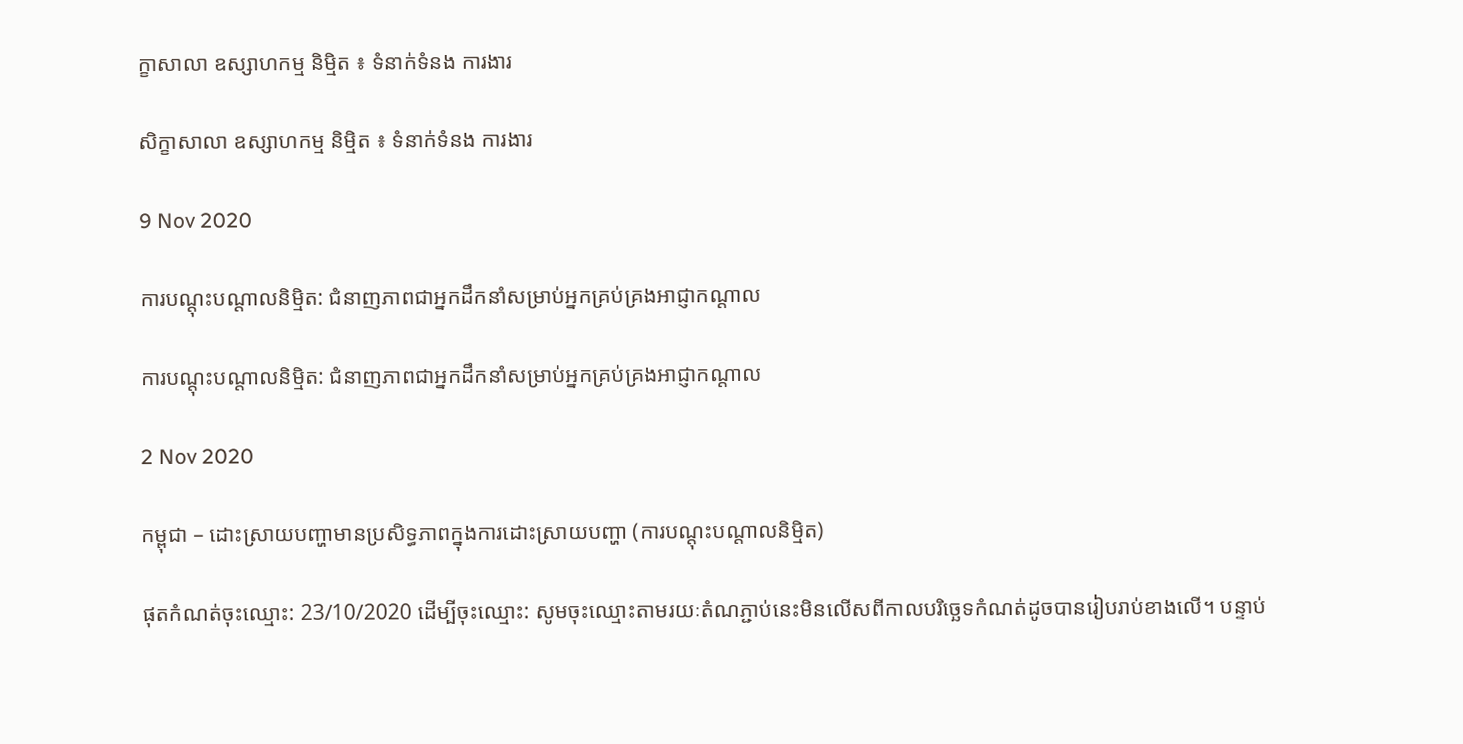ក្ខាសាលា ឧស្សាហកម្ម និម្មិត ៖ ទំនាក់ទំនង ការងារ

សិក្ខាសាលា ឧស្សាហកម្ម និម្មិត ៖ ទំនាក់ទំនង ការងារ

9 Nov 2020

ការបណ្តុះបណ្តាលនិម្មិត: ជំនាញភាពជាអ្នកដឹកនាំសម្រាប់អ្នកគ្រប់គ្រងអាជ្ញាកណ្តាល

ការបណ្តុះបណ្តាលនិម្មិត: ជំនាញភាពជាអ្នកដឹកនាំសម្រាប់អ្នកគ្រប់គ្រងអាជ្ញាកណ្តាល

2 Nov 2020

កម្ពុជា – ដោះស្រាយបញ្ហាមានប្រសិទ្ធភាពក្នុងការដោះស្រាយបញ្ហា (ការបណ្តុះបណ្តាលនិម្មិត)

ផុតកំណត់ចុះឈ្មោះ: 23/10/2020 ដើម្បីចុះឈ្មោះ: សូមចុះឈ្មោះតាមរយៈតំណភ្ជាប់នេះមិនលើសពីកាលបរិច្ឆេទកំណត់ដូចបានរៀបរាប់ខាងលើ។ បន្ទាប់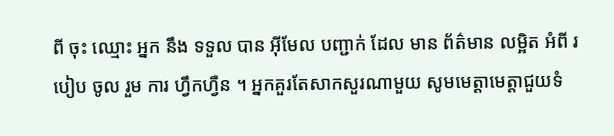ពី ចុះ ឈ្មោះ អ្នក នឹង ទទួល បាន អ៊ីមែល បញ្ជាក់ ដែល មាន ព័ត៌មាន លម្អិត អំពី របៀប ចូល រួម ការ ហ្វឹកហ្វឺន ។ អ្នកគួរតែសាកសួរណាមួយ សូមមេត្តាមេត្តាជួយទំ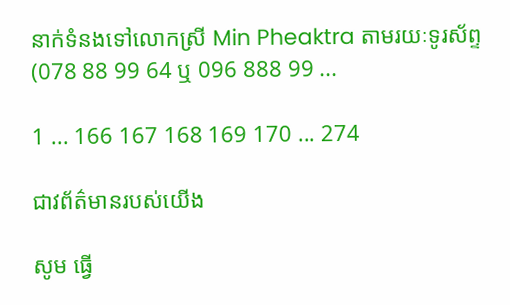នាក់ទំនងទៅលោកស្រី Min Pheaktra តាមរយៈទូរស័ព្ទ (078 88 99 64 ឬ 096 888 99 ...

1 ... 166 167 168 169 170 ... 274

ជាវព័ត៌មានរបស់យើង

សូម ធ្វើ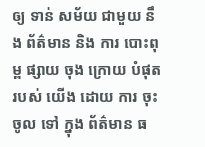ឲ្យ ទាន់ សម័យ ជាមួយ នឹង ព័ត៌មាន និង ការ បោះពុម្ព ផ្សាយ ចុង ក្រោយ បំផុត របស់ យើង ដោយ ការ ចុះ ចូល ទៅ ក្នុង ព័ត៌មាន ធ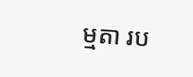ម្មតា រប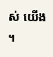ស់ យើង ។